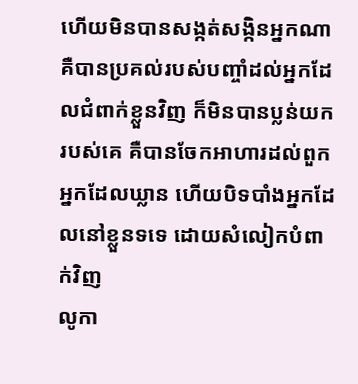ហើយមិនបានសង្កត់សង្កិនអ្នកណា គឺបានប្រគល់របស់បញ្ចាំដល់អ្នកដែលជំពាក់ខ្លួនវិញ ក៏មិនបានប្លន់យករបស់គេ គឺបានចែកអាហារដល់ពួកអ្នកដែលឃ្លាន ហើយបិទបាំងអ្នកដែលនៅខ្លួនទទេ ដោយសំលៀកបំពាក់វិញ
លូកា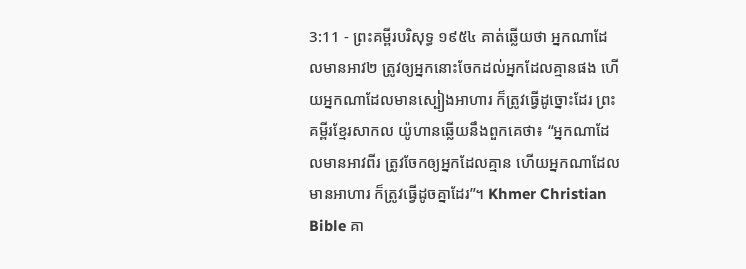3:11 - ព្រះគម្ពីរបរិសុទ្ធ ១៩៥៤ គាត់ឆ្លើយថា អ្នកណាដែលមានអាវ២ ត្រូវឲ្យអ្នកនោះចែកដល់អ្នកដែលគ្មានផង ហើយអ្នកណាដែលមានស្បៀងអាហារ ក៏ត្រូវធ្វើដូច្នោះដែរ ព្រះគម្ពីរខ្មែរសាកល យ៉ូហានឆ្លើយនឹងពួកគេថា៖ “អ្នកណាដែលមានអាវពីរ ត្រូវចែកឲ្យអ្នកដែលគ្មាន ហើយអ្នកណាដែលមានអាហារ ក៏ត្រូវធ្វើដូចគ្នាដែរ”។ Khmer Christian Bible គា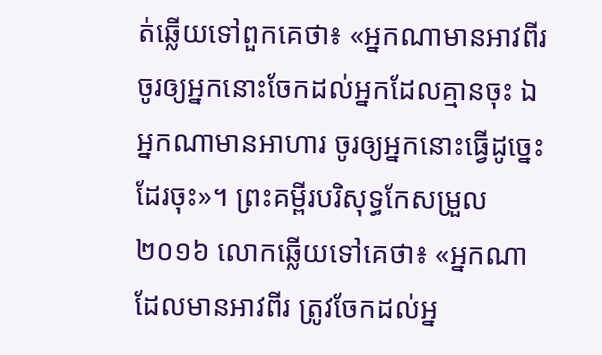ត់ឆ្លើយទៅពួកគេថា៖ «អ្នកណាមានអាវពីរ ចូរឲ្យអ្នកនោះចែកដល់អ្នកដែលគ្មានចុះ ឯអ្នកណាមានអាហារ ចូរឲ្យអ្នកនោះធ្វើដូច្នេះដែរចុះ»។ ព្រះគម្ពីរបរិសុទ្ធកែសម្រួល ២០១៦ លោកឆ្លើយទៅគេថា៖ «អ្នកណាដែលមានអាវពីរ ត្រូវចែកដល់អ្ន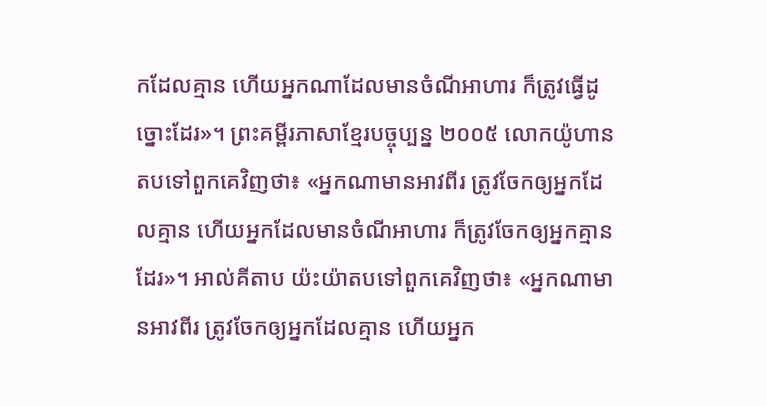កដែលគ្មាន ហើយអ្នកណាដែលមានចំណីអាហារ ក៏ត្រូវធ្វើដូច្នោះដែរ»។ ព្រះគម្ពីរភាសាខ្មែរបច្ចុប្បន្ន ២០០៥ លោកយ៉ូហានតបទៅពួកគេវិញថា៖ «អ្នកណាមានអាវពីរ ត្រូវចែកឲ្យអ្នកដែលគ្មាន ហើយអ្នកដែលមានចំណីអាហារ ក៏ត្រូវចែកឲ្យអ្នកគ្មានដែរ»។ អាល់គីតាប យ៉ះយ៉ាតបទៅពួកគេវិញថា៖ «អ្នកណាមានអាវពីរ ត្រូវចែកឲ្យអ្នកដែលគ្មាន ហើយអ្នក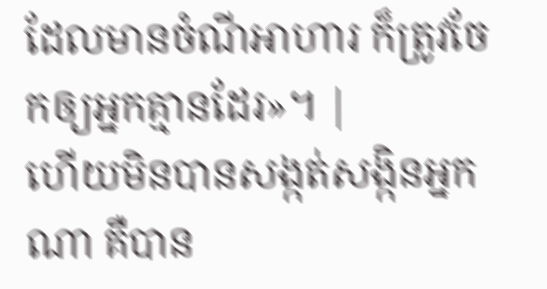ដែលមានចំណីអាហារ ក៏ត្រូវចែកឲ្យអ្នកគ្មានដែរ»។ |
ហើយមិនបានសង្កត់សង្កិនអ្នកណា គឺបាន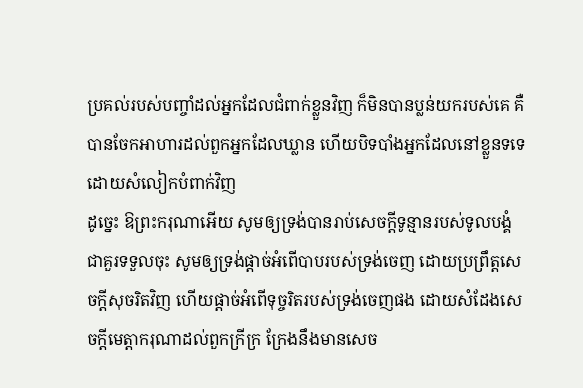ប្រគល់របស់បញ្ចាំដល់អ្នកដែលជំពាក់ខ្លួនវិញ ក៏មិនបានប្លន់យករបស់គេ គឺបានចែកអាហារដល់ពួកអ្នកដែលឃ្លាន ហើយបិទបាំងអ្នកដែលនៅខ្លួនទទេ ដោយសំលៀកបំពាក់វិញ
ដូច្នេះ ឱព្រះករុណាអើយ សូមឲ្យទ្រង់បានរាប់សេចក្ដីទូន្មានរបស់ទូលបង្គំជាគួរទទួលចុះ សូមឲ្យទ្រង់ផ្តាច់អំពើបាបរបស់ទ្រង់ចេញ ដោយប្រព្រឹត្តសេចក្ដីសុចរិតវិញ ហើយផ្តាច់អំពើទុច្ចរិតរបស់ទ្រង់ចេញផង ដោយសំដែងសេចក្ដីមេត្តាករុណាដល់ពួកក្រីក្រ ក្រែងនឹងមានសេច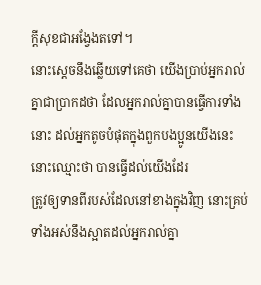ក្ដីសុខជាអង្វែងតទៅ។
នោះស្តេចនឹងឆ្លើយទៅគេថា យើងប្រាប់អ្នករាល់គ្នាជាប្រាកដថា ដែលអ្នករាល់គ្នាបានធ្វើការទាំងនោះ ដល់អ្នកតូចបំផុតក្នុងពួកបងប្អូនយើងនេះ នោះឈ្មោះថា បានធ្វើដល់យើងដែរ
ត្រូវឲ្យទានពីរបស់ដែលនៅខាងក្នុងវិញ នោះគ្រប់ទាំងអស់នឹងស្អាតដល់អ្នករាល់គ្នា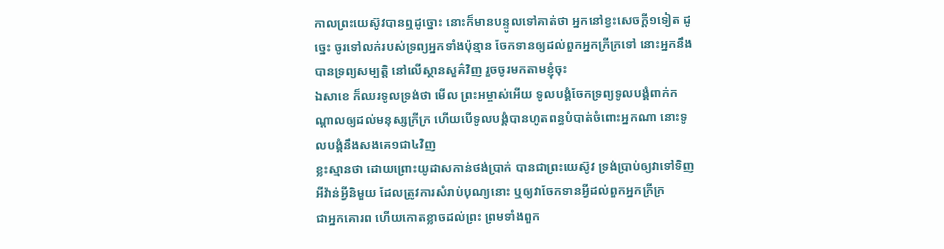កាលព្រះយេស៊ូវបានឮដូច្នោះ នោះក៏មានបន្ទូលទៅគាត់ថា អ្នកនៅខ្វះសេចក្ដី១ទៀត ដូច្នេះ ចូរទៅលក់របស់ទ្រព្យអ្នកទាំងប៉ុន្មាន ចែកទានឲ្យដល់ពួកអ្នកក្រីក្រទៅ នោះអ្នកនឹងបានទ្រព្យសម្បត្តិ នៅលើស្ថានសួគ៌វិញ រួចចូរមកតាមខ្ញុំចុះ
ឯសាខេ ក៏ឈរទូលទ្រង់ថា មើល ព្រះអម្ចាស់អើយ ទូលបង្គំចែកទ្រព្យទូលបង្គំពាក់កណ្តាលឲ្យដល់មនុស្សក្រីក្រ ហើយបើទូលបង្គំបានហូតពន្ធបំបាត់ចំពោះអ្នកណា នោះទូលបង្គំនឹងសងគេ១ជា៤វិញ
ខ្លះស្មានថា ដោយព្រោះយូដាសកាន់ថង់ប្រាក់ បានជាព្រះយេស៊ូវ ទ្រង់ប្រាប់ឲ្យវាទៅទិញអីវ៉ាន់អ្វីនិមួយ ដែលត្រូវការសំរាប់បុណ្យនោះ ឬឲ្យវាចែកទានអ្វីដល់ពួកអ្នកក្រីក្រ
ជាអ្នកគោរព ហើយកោតខ្លាចដល់ព្រះ ព្រមទាំងពួក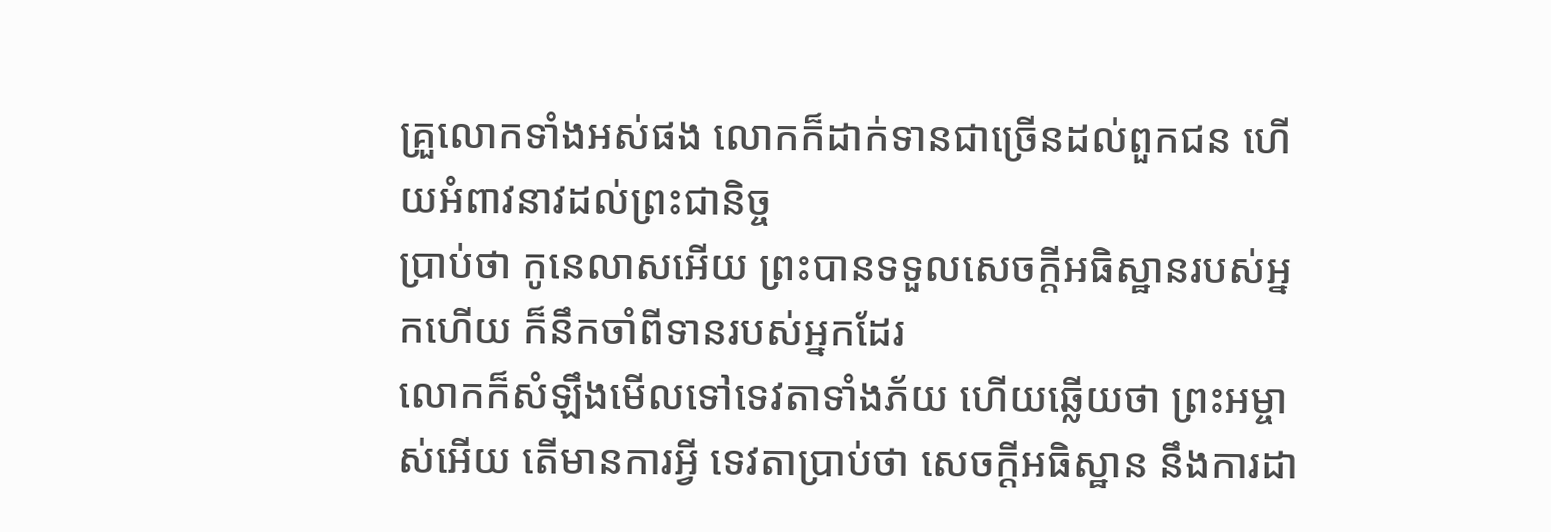គ្រួលោកទាំងអស់ផង លោកក៏ដាក់ទានជាច្រើនដល់ពួកជន ហើយអំពាវនាវដល់ព្រះជានិច្ច
ប្រាប់ថា កូនេលាសអើយ ព្រះបានទទួលសេចក្ដីអធិស្ឋានរបស់អ្នកហើយ ក៏នឹកចាំពីទានរបស់អ្នកដែរ
លោកក៏សំឡឹងមើលទៅទេវតាទាំងភ័យ ហើយឆ្លើយថា ព្រះអម្ចាស់អើយ តើមានការអ្វី ទេវតាប្រាប់ថា សេចក្ដីអធិស្ឋាន នឹងការដា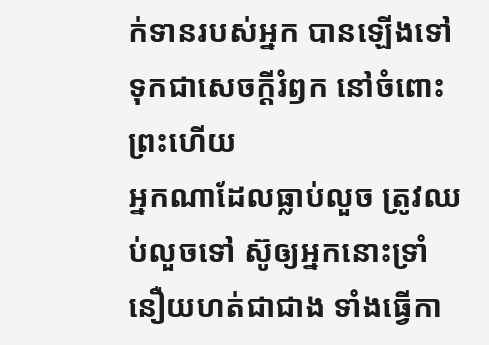ក់ទានរបស់អ្នក បានឡើងទៅទុកជាសេចក្ដីរំឭក នៅចំពោះព្រះហើយ
អ្នកណាដែលធ្លាប់លួច ត្រូវឈប់លួចទៅ ស៊ូឲ្យអ្នកនោះទ្រាំនឿយហត់ជាជាង ទាំងធ្វើកា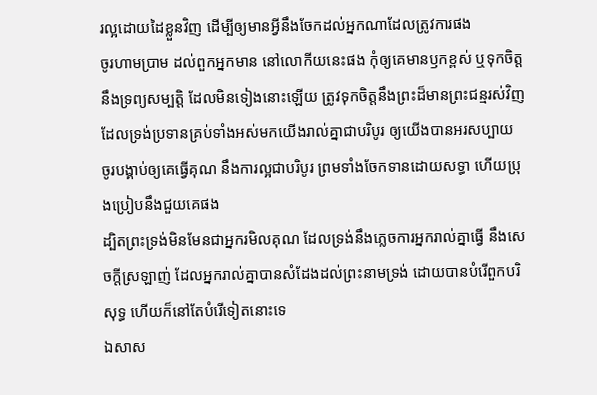រល្អដោយដៃខ្លួនវិញ ដើម្បីឲ្យមានអ្វីនឹងចែកដល់អ្នកណាដែលត្រូវការផង
ចូរហាមប្រាម ដល់ពួកអ្នកមាន នៅលោកីយនេះផង កុំឲ្យគេមានឫកខ្ពស់ ឬទុកចិត្តនឹងទ្រព្យសម្បត្តិ ដែលមិនទៀងនោះឡើយ ត្រូវទុកចិត្តនឹងព្រះដ៏មានព្រះជន្មរស់វិញ ដែលទ្រង់ប្រទានគ្រប់ទាំងអស់មកយើងរាល់គ្នាជាបរិបូរ ឲ្យយើងបានអរសប្បាយ
ចូរបង្គាប់ឲ្យគេធ្វើគុណ នឹងការល្អជាបរិបូរ ព្រមទាំងចែកទានដោយសទ្ធា ហើយប្រុងប្រៀបនឹងជួយគេផង
ដ្បិតព្រះទ្រង់មិនមែនជាអ្នករមិលគុណ ដែលទ្រង់នឹងភ្លេចការអ្នករាល់គ្នាធ្វើ នឹងសេចក្ដីស្រឡាញ់ ដែលអ្នករាល់គ្នាបានសំដែងដល់ព្រះនាមទ្រង់ ដោយបានបំរើពួកបរិសុទ្ធ ហើយក៏នៅតែបំរើទៀតនោះទេ
ឯសាស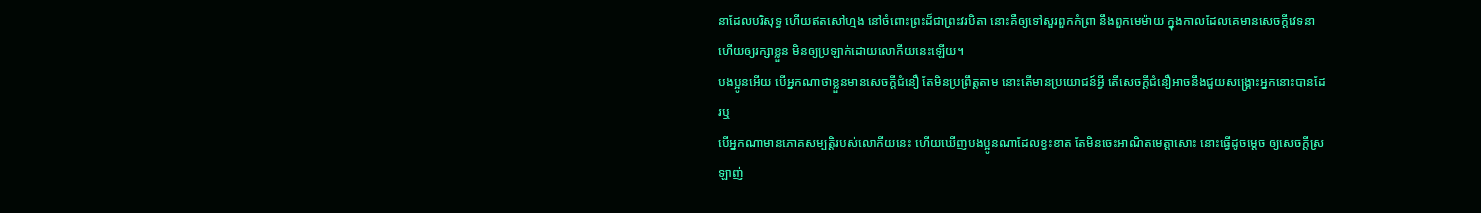នាដែលបរិសុទ្ធ ហើយឥតសៅហ្មង នៅចំពោះព្រះដ៏ជាព្រះវរបិតា នោះគឺឲ្យទៅសួរពួកកំព្រា នឹងពួកមេម៉ាយ ក្នុងកាលដែលគេមានសេចក្ដីវេទនា ហើយឲ្យរក្សាខ្លួន មិនឲ្យប្រឡាក់ដោយលោកីយនេះឡើយ។
បងប្អូនអើយ បើអ្នកណាថាខ្លួនមានសេចក្ដីជំនឿ តែមិនប្រព្រឹត្តតាម នោះតើមានប្រយោជន៍អ្វី តើសេចក្ដីជំនឿអាចនឹងជួយសង្គ្រោះអ្នកនោះបានដែរឬ
បើអ្នកណាមានភោគសម្បត្តិរបស់លោកីយនេះ ហើយឃើញបងប្អូនណាដែលខ្វះខាត តែមិនចេះអាណិតមេត្តាសោះ នោះធ្វើដូចម្តេច ឲ្យសេចក្ដីស្រឡាញ់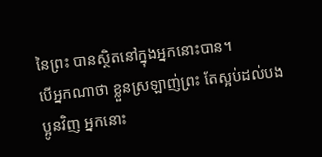នៃព្រះ បានស្ថិតនៅក្នុងអ្នកនោះបាន។
បើអ្នកណាថា ខ្លួនស្រឡាញ់ព្រះ តែស្អប់ដល់បងប្អូនវិញ អ្នកនោះ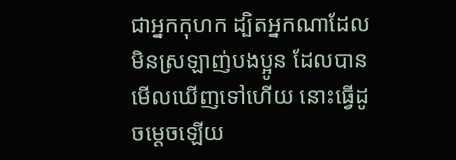ជាអ្នកកុហក ដ្បិតអ្នកណាដែលមិនស្រឡាញ់បងប្អូន ដែលបានមើលឃើញទៅហើយ នោះធ្វើដូចម្តេចឡើយ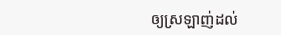ឲ្យស្រឡាញ់ដល់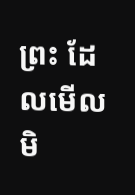ព្រះ ដែលមើលមិ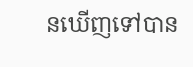នឃើញទៅបាន